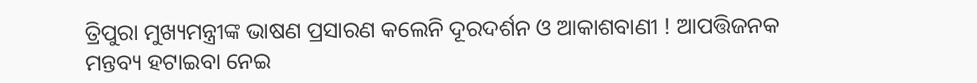ତ୍ରିପୁରା ମୁଖ୍ୟମନ୍ତ୍ରୀଙ୍କ ଭାଷଣ ପ୍ରସାରଣ କଲେନି ଦୂରଦର୍ଶନ ଓ ଆକାଶବାଣୀ ! ଆପତ୍ତିଜନକ ମନ୍ତବ୍ୟ ହଟାଇବା ନେଇ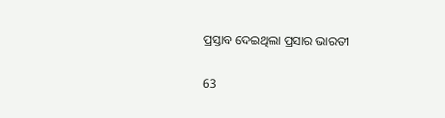ପ୍ରସ୍ତାବ ଦେଇଥିଲା ପ୍ରସାର ଭାରତୀ

63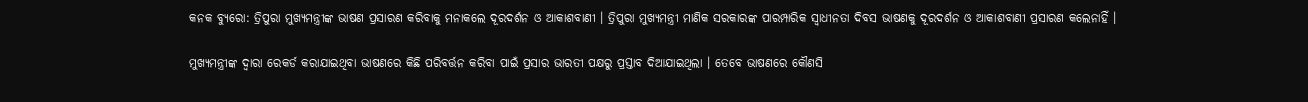କନକ ବ୍ୟୁରୋ: ତ୍ରିପୁରା ମୁଖ୍ୟମନ୍ତ୍ରୀଙ୍କ ଭାଷଣ ପ୍ରସାରଣ କରିବାକୁ ମନାକଲେ ଦୂରଦର୍ଶନ ଓ ଆକାଶବାଣୀ । ତ୍ରିପୁରା ମୁଖ୍ୟମନ୍ତ୍ରୀ ମାଣିକ ସରକାରଙ୍କ ପାରମ୍ପାରିକ ସ୍ୱାଧୀନତା ଦିବସ ଭାଷଣକୁ ଦୂରଦର୍ଶନ ଓ ଆକାଶବାଣୀ ପ୍ରସାରଣ କଲେନାହିଁ ।

ମୁଖ୍ୟମନ୍ତ୍ରୀଙ୍କ ଦ୍ୱାରା ରେକର୍ଡ କରାଯାଇଥିବା ଭାଷଣରେ କିଛି ପରିବର୍ତ୍ତନ କରିବା ପାଇଁ ପ୍ରସାର ଭାରତୀ ପକ୍ଷରୁ ପ୍ରସ୍ତାବ ଦିଆଯାଇଥିଲା । ତେବେ ଭାଷଣରେ କୌଣସି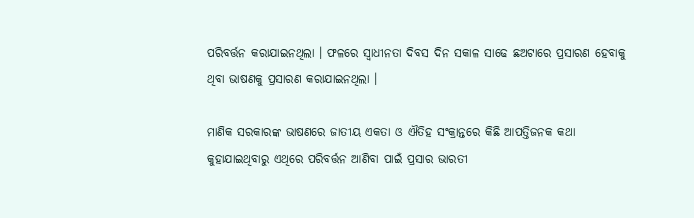ପରିବର୍ତ୍ତନ କରାଯାଇନଥିଲା । ଫଳରେ ସ୍ୱାଧୀନତା ଦିବସ ଦିନ ସକାଳ ସାଢେ ଛଅଟାରେ ପ୍ରସାରଣ ହେବାକୁ ଥିବା ଭାଷଣକୁ ପ୍ରସାରଣ କରାଯାଇନଥିଲା ।

ମାଣିକ ସରକାରଙ୍କ ଭାଷଣରେ ଜାତୀୟ ଏକତା ଓ ଐତିହ ସଂକ୍ରାନ୍ତରେ କିଛି ଆପତ୍ତିଜନକ କଥା କୁହାଯାଇଥିବାରୁ ଏଥିରେ ପରିବର୍ତ୍ତନ ଆଣିବା ପାଇଁ ପ୍ରସାର ଭାରତୀ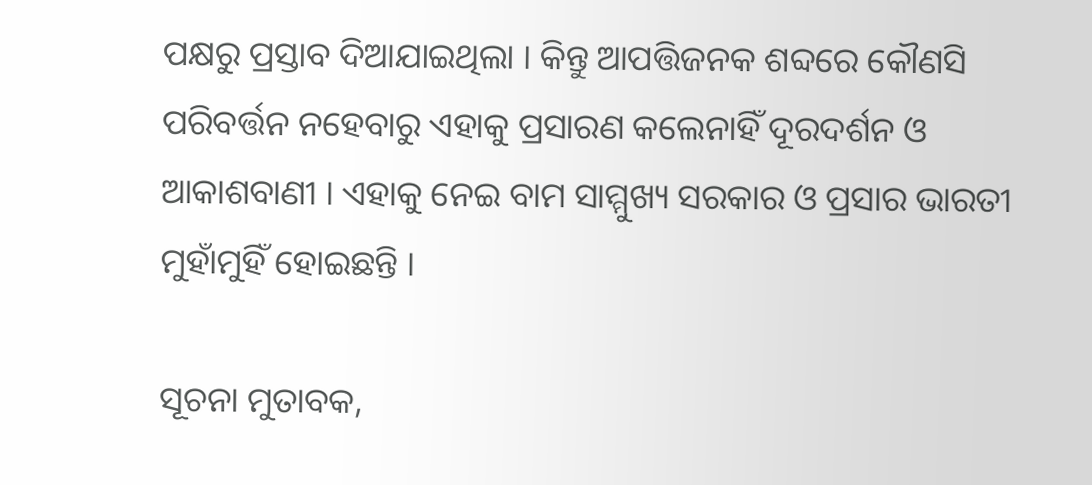ପକ୍ଷରୁ ପ୍ରସ୍ତାବ ଦିଆଯାଇଥିଲା । କିନ୍ତୁ ଆପତ୍ତିଜନକ ଶବ୍ଦରେ କୌଣସି ପରିବର୍ତ୍ତନ ନହେବାରୁ ଏହାକୁ ପ୍ରସାରଣ କଲେନାହିଁ ଦୂରଦର୍ଶନ ଓ ଆକାଶବାଣୀ । ଏହାକୁ ନେଇ ବାମ ସାମ୍ମୁଖ୍ୟ ସରକାର ଓ ପ୍ରସାର ଭାରତୀ ମୁହାଁମୁହିଁ ହୋଇଛନ୍ତି ।

ସୂଚନା ମୁତାବକ,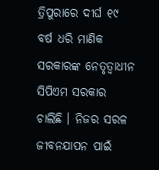ତ୍ରିପୁରାରେ ଦୀର୍ଘ ୧୯ ବର୍ଷ ଧରି ମାଣିକ ସରକାରଙ୍କ ନେତୃତ୍ୱାଧୀନ ସିପିଏମ ସରକାର ଚାଲିଛି । ନିଜର ସରଳ ଜୀବନଯାପନ ପାଇଁ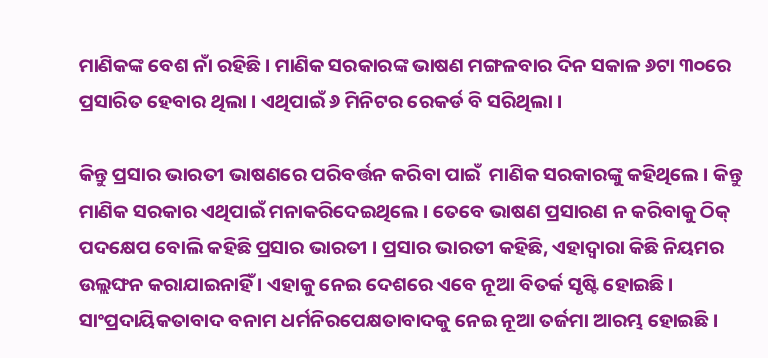ମାଣିକଙ୍କ ବେଶ ନାଁ ରହିଛି । ମାଣିକ ସରକାରଙ୍କ ଭାଷଣ ମଙ୍ଗଳବାର ଦିନ ସକାଳ ୬ଟା ୩୦ରେ ପ୍ରସାରିତ ହେବାର ଥିଲା । ଏଥିପାଇଁ ୬ ମିନିଟର ରେକର୍ଡ ବି ସରିଥିଲା ।

କିନ୍ତୁ ପ୍ରସାର ଭାରତୀ ଭାଷଣରେ ପରିବର୍ତ୍ତନ କରିବା ପାଇଁ  ମାଣିକ ସରକାରଙ୍କୁ କହିଥିଲେ । କିନ୍ତୁ ମାଣିକ ସରକାର ଏଥିପାଇଁ ମନାକରିଦେଇଥିଲେ । ତେବେ ଭାଷଣ ପ୍ରସାରଣ ନ କରିବାକୁ ଠିକ୍ ପଦକ୍ଷେପ ବୋଲି କହିଛି ପ୍ରସାର ଭାରତୀ । ପ୍ରସାର ଭାରତୀ କହିଛି, ଏହାଦ୍ୱାରା କିଛି ନିୟମର ଉଲ୍ଲଙ୍ଘନ କରାଯାଇନାହିଁ । ଏହାକୁ ନେଇ ଦେଶରେ ଏବେ ନୂଆ ବିତର୍କ ସୃଷ୍ଟି ହୋଇଛି । ସାଂପ୍ରଦାୟିକତାବାଦ ବନାମ ଧର୍ମନିରପେକ୍ଷତାବାଦକୁ ନେଇ ନୂଆ ତର୍ଜମା ଆରମ୍ଭ ହୋଇଛି ।